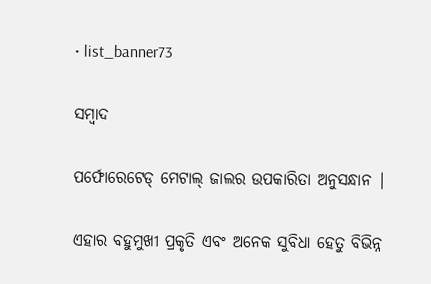• list_banner73

ସମ୍ବାଦ

ପର୍ଫୋରେଟେଡ୍ ମେଟାଲ୍ ଜାଲର ଉପକାରିତା ଅନୁସନ୍ଧାନ |

ଏହାର ବହୁମୁଖୀ ପ୍ରକୃତି ଏବଂ ଅନେକ ସୁବିଧା ହେତୁ ବିଭିନ୍ନ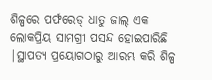ଶିଳ୍ପରେ ପର୍ଫରେଡ୍ ଧାତୁ ଜାଲ୍ ଏକ ଲୋକପ୍ରିୟ ସାମଗ୍ରୀ ପସନ୍ଦ ହୋଇପାରିଛି |ସ୍ଥାପତ୍ୟ ପ୍ରୟୋଗଠାରୁ ଆରମ୍ଭ କରି ଶିଳ୍ପ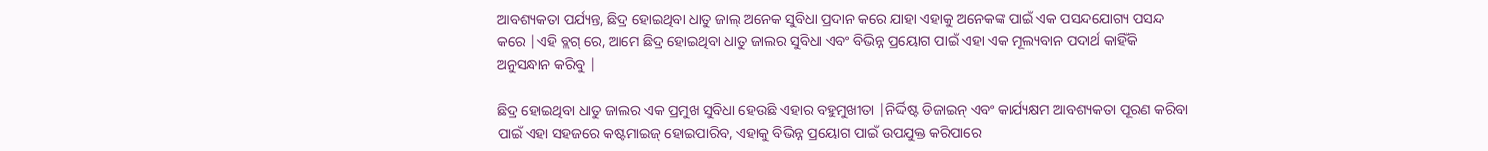ଆବଶ୍ୟକତା ପର୍ଯ୍ୟନ୍ତ, ଛିଦ୍ର ହୋଇଥିବା ଧାତୁ ଜାଲ୍ ଅନେକ ସୁବିଧା ପ୍ରଦାନ କରେ ଯାହା ଏହାକୁ ଅନେକଙ୍କ ପାଇଁ ଏକ ପସନ୍ଦଯୋଗ୍ୟ ପସନ୍ଦ କରେ |ଏହି ବ୍ଲଗ୍ ରେ, ଆମେ ଛିଦ୍ର ହୋଇଥିବା ଧାତୁ ଜାଲର ସୁବିଧା ଏବଂ ବିଭିନ୍ନ ପ୍ରୟୋଗ ପାଇଁ ଏହା ଏକ ମୂଲ୍ୟବାନ ପଦାର୍ଥ କାହିଁକି ଅନୁସନ୍ଧାନ କରିବୁ |

ଛିଦ୍ର ହୋଇଥିବା ଧାତୁ ଜାଲର ଏକ ପ୍ରମୁଖ ସୁବିଧା ହେଉଛି ଏହାର ବହୁମୁଖୀତା |ନିର୍ଦ୍ଦିଷ୍ଟ ଡିଜାଇନ୍ ଏବଂ କାର୍ଯ୍ୟକ୍ଷମ ଆବଶ୍ୟକତା ପୂରଣ କରିବା ପାଇଁ ଏହା ସହଜରେ କଷ୍ଟମାଇଜ୍ ହୋଇପାରିବ, ଏହାକୁ ବିଭିନ୍ନ ପ୍ରୟୋଗ ପାଇଁ ଉପଯୁକ୍ତ କରିପାରେ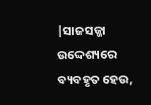|ସାଜସଜ୍ଜା ଉଦ୍ଦେଶ୍ୟରେ ବ୍ୟବହୃତ ହେଉ,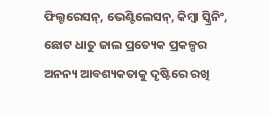ଫିଲ୍ଟରେସନ୍, ଭେଣ୍ଟିଲେସନ୍, କିମ୍ବା ସ୍କ୍ରିନିଂ, ଛୋଟ ଧାତୁ ଜାଲ ପ୍ରତ୍ୟେକ ପ୍ରକଳ୍ପର ଅନନ୍ୟ ଆବଶ୍ୟକତାକୁ ଦୃଷ୍ଟିରେ ରଖି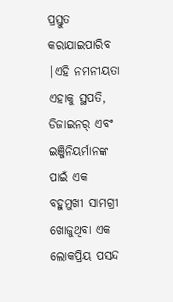ପ୍ରସ୍ତୁତ କରାଯାଇପାରିବ |ଏହି ନମନୀୟତା ଏହାକୁ ସ୍ଥପତି, ଡିଜାଇନର୍ ଏବଂ ଇଞ୍ଜିନିୟର୍ମାନଙ୍କ ପାଇଁ ଏକ ବହୁମୁଖୀ ସାମଗ୍ରୀ ଖୋଜୁଥିବା ଏକ ଲୋକପ୍ରିୟ ପସନ୍ଦ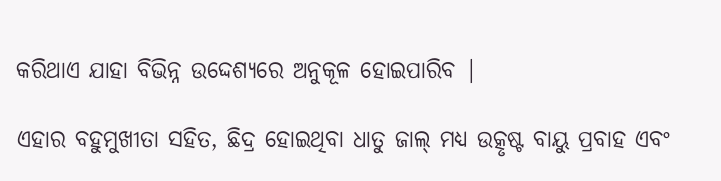କରିଥାଏ ଯାହା ବିଭିନ୍ନ ଉଦ୍ଦେଶ୍ୟରେ ଅନୁକୂଳ ହୋଇପାରିବ |

ଏହାର ବହୁମୁଖୀତା ସହିତ, ଛିଦ୍ର ହୋଇଥିବା ଧାତୁ ଜାଲ୍ ମଧ୍ୟ ଉତ୍କୃଷ୍ଟ ବାୟୁ ପ୍ରବାହ ଏବଂ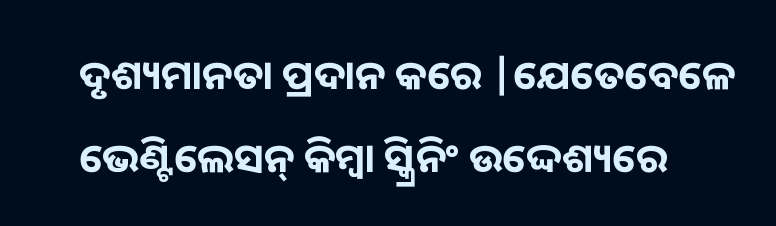ଦୃଶ୍ୟମାନତା ପ୍ରଦାନ କରେ |ଯେତେବେଳେ ଭେଣ୍ଟିଲେସନ୍ କିମ୍ବା ସ୍କ୍ରିନିଂ ଉଦ୍ଦେଶ୍ୟରେ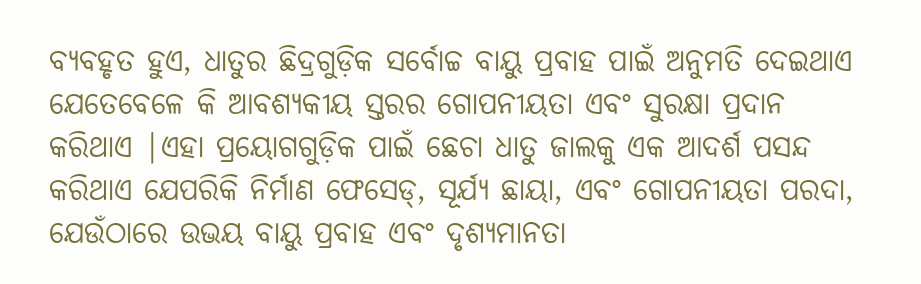ବ୍ୟବହୃତ ହୁଏ, ଧାତୁର ଛିଦ୍ରଗୁଡ଼ିକ ସର୍ବୋଚ୍ଚ ବାୟୁ ପ୍ରବାହ ପାଇଁ ଅନୁମତି ଦେଇଥାଏ ଯେତେବେଳେ କି ଆବଶ୍ୟକୀୟ ସ୍ତରର ଗୋପନୀୟତା ଏବଂ ସୁରକ୍ଷା ପ୍ରଦାନ କରିଥାଏ |ଏହା ପ୍ରୟୋଗଗୁଡ଼ିକ ପାଇଁ ଛେଚା ଧାତୁ ଜାଲକୁ ଏକ ଆଦର୍ଶ ପସନ୍ଦ କରିଥାଏ ଯେପରିକି ନିର୍ମାଣ ଫେସେଡ୍, ସୂର୍ଯ୍ୟ ଛାୟା, ଏବଂ ଗୋପନୀୟତା ପରଦା, ଯେଉଁଠାରେ ଉଭୟ ବାୟୁ ପ୍ରବାହ ଏବଂ ଦୃଶ୍ୟମାନତା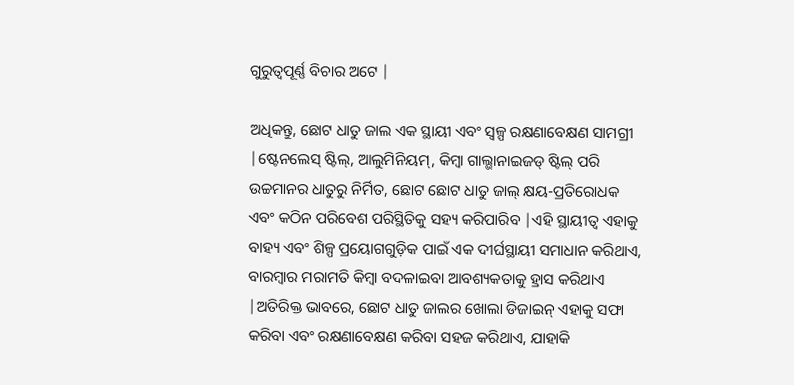ଗୁରୁତ୍ୱପୂର୍ଣ୍ଣ ବିଚାର ଅଟେ |

ଅଧିକନ୍ତୁ, ଛୋଟ ଧାତୁ ଜାଲ ଏକ ସ୍ଥାୟୀ ଏବଂ ସ୍ୱଳ୍ପ ରକ୍ଷଣାବେକ୍ଷଣ ସାମଗ୍ରୀ |ଷ୍ଟେନଲେସ୍ ଷ୍ଟିଲ୍, ଆଲୁମିନିୟମ୍, କିମ୍ବା ଗାଲ୍ଭାନାଇଜଡ୍ ଷ୍ଟିଲ୍ ପରି ଉଚ୍ଚମାନର ଧାତୁରୁ ନିର୍ମିତ, ଛୋଟ ଛୋଟ ଧାତୁ ଜାଲ୍ କ୍ଷୟ-ପ୍ରତିରୋଧକ ଏବଂ କଠିନ ପରିବେଶ ପରିସ୍ଥିତିକୁ ସହ୍ୟ କରିପାରିବ |ଏହି ସ୍ଥାୟୀତ୍ୱ ଏହାକୁ ବାହ୍ୟ ଏବଂ ଶିଳ୍ପ ପ୍ରୟୋଗଗୁଡ଼ିକ ପାଇଁ ଏକ ଦୀର୍ଘସ୍ଥାୟୀ ସମାଧାନ କରିଥାଏ, ବାରମ୍ବାର ମରାମତି କିମ୍ବା ବଦଳାଇବା ଆବଶ୍ୟକତାକୁ ହ୍ରାସ କରିଥାଏ |ଅତିରିକ୍ତ ଭାବରେ, ଛୋଟ ଧାତୁ ଜାଲର ଖୋଲା ଡିଜାଇନ୍ ଏହାକୁ ସଫା କରିବା ଏବଂ ରକ୍ଷଣାବେକ୍ଷଣ କରିବା ସହଜ କରିଥାଏ, ଯାହାକି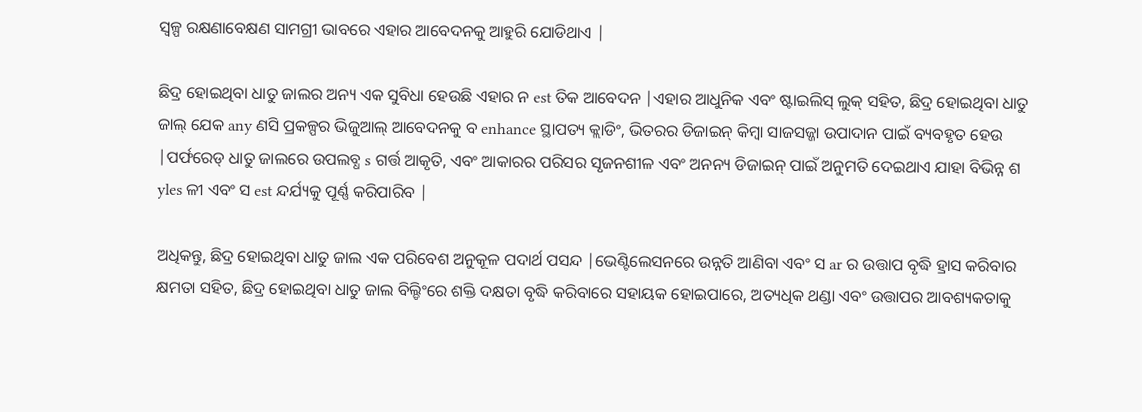ସ୍ୱଳ୍ପ ରକ୍ଷଣାବେକ୍ଷଣ ସାମଗ୍ରୀ ଭାବରେ ଏହାର ଆବେଦନକୁ ଆହୁରି ଯୋଡିଥାଏ |

ଛିଦ୍ର ହୋଇଥିବା ଧାତୁ ଜାଲର ଅନ୍ୟ ଏକ ସୁବିଧା ହେଉଛି ଏହାର ନ est ତିକ ଆବେଦନ |ଏହାର ଆଧୁନିକ ଏବଂ ଷ୍ଟାଇଲିସ୍ ଲୁକ୍ ସହିତ, ଛିଦ୍ର ହୋଇଥିବା ଧାତୁ ଜାଲ୍ ଯେକ any ଣସି ପ୍ରକଳ୍ପର ଭିଜୁଆଲ୍ ଆବେଦନକୁ ବ enhance ସ୍ଥାପତ୍ୟ କ୍ଲାଡିଂ, ଭିତରର ଡିଜାଇନ୍ କିମ୍ବା ସାଜସଜ୍ଜା ଉପାଦାନ ପାଇଁ ବ୍ୟବହୃତ ହେଉ |ପର୍ଫରେଡ୍ ଧାତୁ ଜାଲରେ ଉପଲବ୍ଧ s ଗର୍ତ୍ତ ଆକୃତି, ଏବଂ ଆକାରର ପରିସର ସୃଜନଶୀଳ ଏବଂ ଅନନ୍ୟ ଡିଜାଇନ୍ ପାଇଁ ଅନୁମତି ଦେଇଥାଏ ଯାହା ବିଭିନ୍ନ ଶ yles ଳୀ ଏବଂ ସ est ନ୍ଦର୍ଯ୍ୟକୁ ପୂର୍ଣ୍ଣ କରିପାରିବ |

ଅଧିକନ୍ତୁ, ଛିଦ୍ର ହୋଇଥିବା ଧାତୁ ଜାଲ ଏକ ପରିବେଶ ଅନୁକୂଳ ପଦାର୍ଥ ପସନ୍ଦ |ଭେଣ୍ଟିଲେସନରେ ଉନ୍ନତି ଆଣିବା ଏବଂ ସ ar ର ଉତ୍ତାପ ବୃଦ୍ଧି ହ୍ରାସ କରିବାର କ୍ଷମତା ସହିତ, ଛିଦ୍ର ହୋଇଥିବା ଧାତୁ ଜାଲ ବିଲ୍ଡିଂରେ ଶକ୍ତି ଦକ୍ଷତା ବୃଦ୍ଧି କରିବାରେ ସହାୟକ ହୋଇପାରେ, ଅତ୍ୟଧିକ ଥଣ୍ଡା ଏବଂ ଉତ୍ତାପର ଆବଶ୍ୟକତାକୁ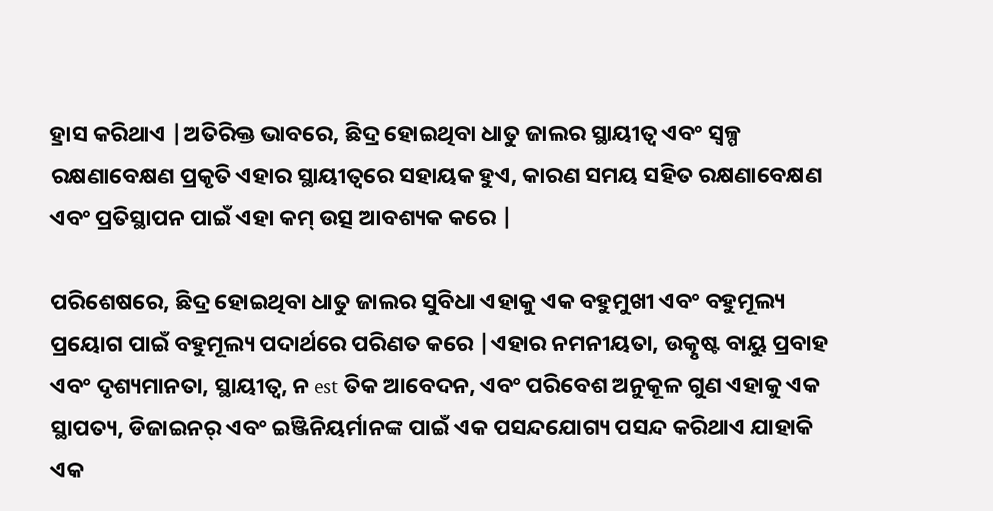ହ୍ରାସ କରିଥାଏ |ଅତିରିକ୍ତ ଭାବରେ, ଛିଦ୍ର ହୋଇଥିବା ଧାତୁ ଜାଲର ସ୍ଥାୟୀତ୍ୱ ଏବଂ ସ୍ୱଳ୍ପ ରକ୍ଷଣାବେକ୍ଷଣ ପ୍ରକୃତି ଏହାର ସ୍ଥାୟୀତ୍ୱରେ ସହାୟକ ହୁଏ, କାରଣ ସମୟ ସହିତ ରକ୍ଷଣାବେକ୍ଷଣ ଏବଂ ପ୍ରତିସ୍ଥାପନ ପାଇଁ ଏହା କମ୍ ଉତ୍ସ ଆବଶ୍ୟକ କରେ |

ପରିଶେଷରେ, ଛିଦ୍ର ହୋଇଥିବା ଧାତୁ ଜାଲର ସୁବିଧା ଏହାକୁ ଏକ ବହୁମୁଖୀ ଏବଂ ବହୁମୂଲ୍ୟ ପ୍ରୟୋଗ ପାଇଁ ବହୁମୂଲ୍ୟ ପଦାର୍ଥରେ ପରିଣତ କରେ |ଏହାର ନମନୀୟତା, ଉତ୍କୃଷ୍ଟ ବାୟୁ ପ୍ରବାହ ଏବଂ ଦୃଶ୍ୟମାନତା, ସ୍ଥାୟୀତ୍ୱ, ନ est ତିକ ଆବେଦନ, ଏବଂ ପରିବେଶ ଅନୁକୂଳ ଗୁଣ ଏହାକୁ ଏକ ସ୍ଥାପତ୍ୟ, ଡିଜାଇନର୍ ଏବଂ ଇଞ୍ଜିନିୟର୍ମାନଙ୍କ ପାଇଁ ଏକ ପସନ୍ଦଯୋଗ୍ୟ ପସନ୍ଦ କରିଥାଏ ଯାହାକି ଏକ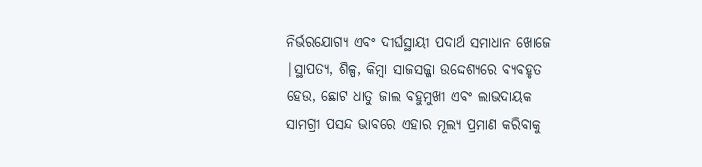ନିର୍ଭରଯୋଗ୍ୟ ଏବଂ ଦୀର୍ଘସ୍ଥାୟୀ ପଦାର୍ଥ ସମାଧାନ ଖୋଜେ |ସ୍ଥାପତ୍ୟ, ଶିଳ୍ପ, କିମ୍ବା ସାଜସଜ୍ଜା ଉଦ୍ଦେଶ୍ୟରେ ବ୍ୟବହୃତ ହେଉ, ଛୋଟ ଧାତୁ ଜାଲ ବହୁମୁଖୀ ଏବଂ ଲାଭଦାୟକ ସାମଗ୍ରୀ ପସନ୍ଦ ଭାବରେ ଏହାର ମୂଲ୍ୟ ପ୍ରମାଣ କରିବାକୁ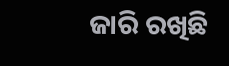ଜାରି ରଖିଛି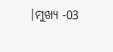|ମୁଖ୍ୟ -03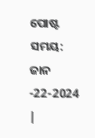ପୋଷ୍ଟ ସମୟ: ଜାନ -22-2024 |